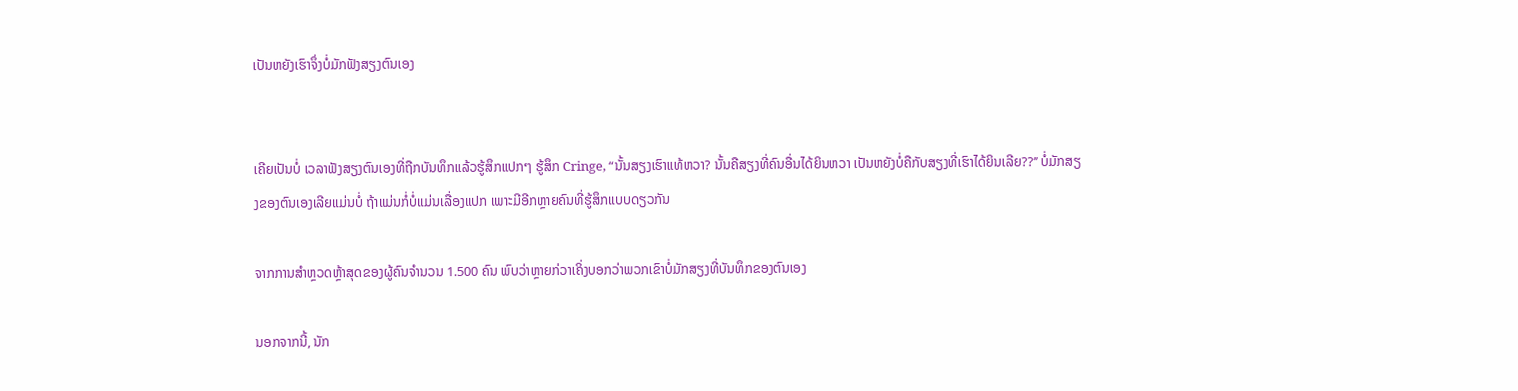ເປັນຫຍັງເຮົາຈຶ່ງບໍ່ມັກຟັງສຽງຕົນເອງ


ເຄີຍເປັນບໍ່ ເວລາຟັງສຽງຕົນເອງທີ່ຖືກບັນທຶກແລ້ວຮູ້ສຶກແປກໆ ຮູ້ສຶກ Cringe, “ນັ້ນສຽງເຮົາແທ້ຫວາ? ນັ້ນຄືສຽງທີ່ຄົນອື່ນໄດ້ຍິນຫວາ ເປັນຫຍັງບໍ່ຄືກັບສຽງທີ່ເຮົາໄດ້ຍິນເລີຍ??’’ ບໍ່ມັກສຽງຂອງຕົນເອງເລີຍແມ່ນບໍ່ ຖ້າແມ່ນກໍ່ບໍ່ແມ່ນເລື່ອງແປກ ເພາະມີອີກຫຼາຍຄົນທີ່ຮູ້ສຶກແບບດຽວກັນ

ຈາກການສຳຫຼວດຫຼ້າສຸດຂອງຜູ້ຄົນຈຳນວນ 1.500 ຄົນ ພົບວ່າຫຼາຍກ່ວາເຄິ່ງບອກວ່າພວກເຂົາບໍ່ມັກສຽງທີ່ບັນທຶກຂອງຕົນເອງ

ນອກຈາກນີ້, ນັກ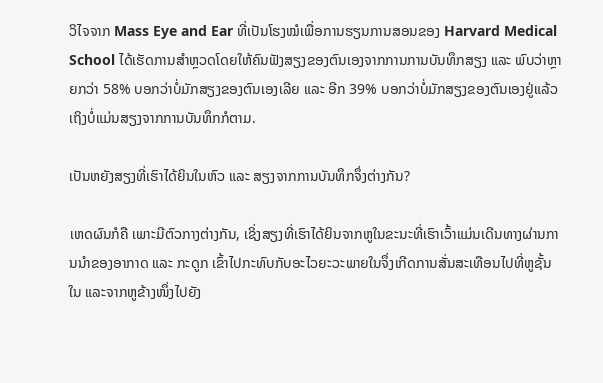ວິໄຈຈາກ Mass Eye and Ear ທີ່ເປັນໂຮງໝໍເພື່ອການຮຽນການສອນຂອງ Harvard Medical School ໄດ້ເຮັດການສຳຫຼວດໂດຍໃຫ້ຄົນຟັງສຽງຂອງຕົນເອງຈາກການການບັນທຶກສຽງ ແລະ ພົບວ່າຫຼາຍກວ່າ 58% ບອກວ່າບໍ່ມັກສຽງຂອງຕົນເອງເລີຍ ແລະ ອີກ 39% ບອກວ່າບໍ່ມັກສຽງຂອງຕົນເອງຢູ່ແລ້ວເຖິງບໍ່ແມ່ນສຽງຈາກການບັນທຶກກໍຕາມ.

ເປັນຫຍັງສຽງທີ່ເຮົາໄດ້ຍິນໃນຫົວ ແລະ ສຽງຈາກການບັນທຶກຈຶ່ງຕ່າງກັນ?

ເຫດຜົນກໍຄື ເພາະມີຕົວກາງຕ່າງກັນ, ເຊິ່ງສຽງທີ່ເຮົາໄດ້ຍິນຈາກຫູໃນຂະນະທີ່ເຮົາເວົ້າແມ່ນເດີນທາງຜ່ານການນຳຂອງອາກາດ ແລະ ກະດູກ ເຂົ້າໄປກະທົບກັບອະໄວຍະວະພາຍໃນຈຶ່ງເກີດການສັ່ນສະເທືອນໄປທີ່ຫູຊັ້ນໃນ ແລະຈາກຫູຂ້າງໜຶ່ງໄປຍັງ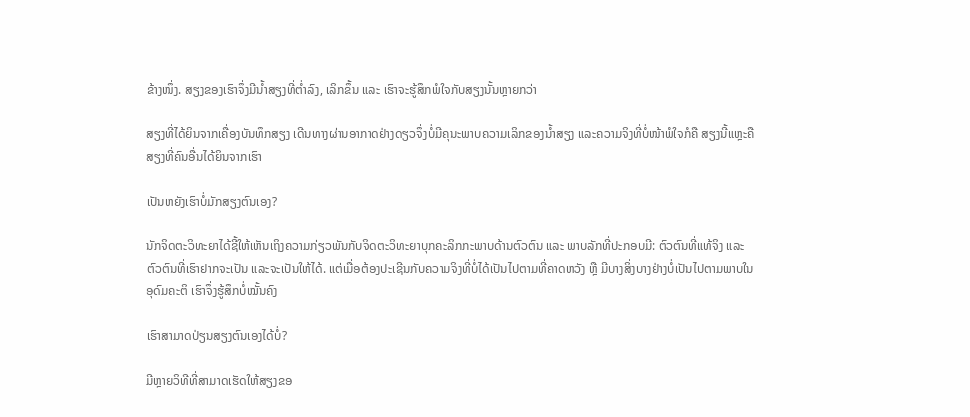ຂ້າງໜຶ່ງ. ສຽງຂອງເຮົາຈຶ່ງມີນ້ຳສຽງທີ່ຕ່ຳລົງ, ເລິກຂຶ້ນ ແລະ ເຮົາຈະຮູ້ສຶກພໍໃຈກັບສຽງນັ້ນຫຼາຍກວ່າ

ສຽງທີ່ໄດ້ຍິນຈາກເຄື່ອງບັນທຶກສຽງ ເດີນທາງຜ່ານອາກາດຢ່າງດຽວຈຶ່ງບໍ່ມີຄຸນະພາບຄວາມເລິກຂອງນ້ຳສຽງ ແລະຄວາມຈິງທີ່ບໍ່ໜ້າພໍໃຈກໍຄື ສຽງນີ້ແຫຼະຄືສຽງທີ່ຄົນອື່ນໄດ້ຍິນຈາກເຮົາ

ເປັນຫຍັງເຮົາບໍ່ມັກສຽງຕົນເອງ?

ນັກຈິດຕະວິທະຍາໄດ້ຊີ້ໃຫ້ເຫັນເຖິງຄວາມກ່ຽວພັນກັບຈິດຕະວິທະຍາບຸກຄະລິກກະພາບດ້ານຕົວຕົນ ແລະ ພາບລັກທີ່ປະກອບມີ: ຕົວຕົນທີ່ແທ້ຈິງ ແລະ ຕົວຕົນທີ່ເຮົາຢາກຈະເປັນ ແລະຈະເປັນໃຫ້ໄດ້. ແຕ່ເມື່ອຕ້ອງປະເຊີນກັບຄວາມຈິງທີ່ບໍ່ໄດ້ເປັນໄປຕາມທີ່ຄາດຫວັງ ຫຼື ມີບາງສິ່ງບາງຢ່າງບໍ່ເປັນໄປຕາມພາບໃນອຸດົມຄະຕິ ເຮົາຈຶ່ງຮູ້ສຶກບໍ່ໝັ້ນຄົງ

ເຮົາສາມາດປ່ຽນສຽງຕົນເອງໄດ້ບໍ່?

ມີຫຼາຍວິທີທີ່ສາມາດເຮັດໃຫ້ສຽງຂອ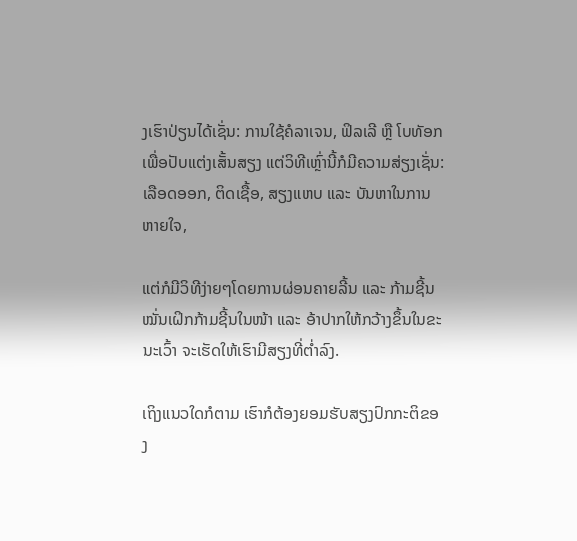ງເຮົາປ່ຽນໄດ້ເຊັ່ນ: ການໃຊ້ຄໍລາເຈນ, ຟິລເລີ ຫຼື ໂບທັອກເພື່ອປັບແຕ່ງເສັ້ນສຽງ ແຕ່ວິທີເຫຼົ່ານີ້ກໍມີຄວາມສ່ຽງເຊັ່ນ: ເລືອດອອກ, ຕິດເຊື້ອ, ສຽງແຫບ ແລະ ບັນຫາໃນການຫາຍໃຈ,

ແຕ່ກໍມີວິທີງ່າຍໆໂດຍການຜ່ອນຄາຍລີ້ນ ແລະ ກ້າມຊີ້ນ ໝັ່ນເຝິກກ້າມຊີ້ນໃນໜ້າ ແລະ ອ້າປາກໃຫ້ກວ້າງຂຶ້ນໃນຂະນະເວົ້າ ຈະເຮັດໃຫ້ເຮົາມີສຽງທີ່ຕ່ຳລົງ.

ເຖິງແນວໃດກໍຕາມ ເຮົາກໍຕ້ອງຍອມຮັບສຽງປົກກະຕິຂອງ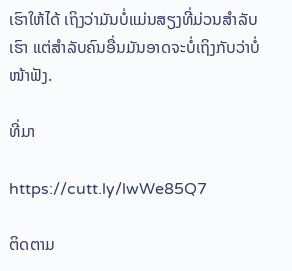ເຮົາໃຫ້ໄດ້ ເຖິງວ່າມັນບໍ່ແມ່ນສຽງທີ່ມ່ວນສຳລັບເຮົາ ແຕ່ສຳລັບຄົນອື່ນມັນອາດຈະບໍ່ເຖິງກັບວ່າບໍ່ໜ້າຟັງ.

ທີ່ມາ

https://cutt.ly/lwWe85Q7

ຕິດຕາມ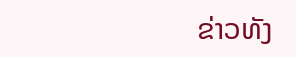ຂ່າວທັງ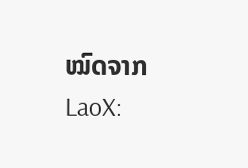ໝົດຈາກ LaoX: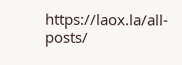https://laox.la/all-posts/